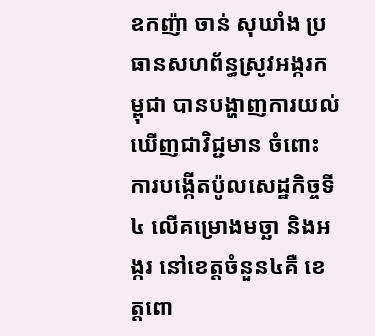ឧកញ៉ា ចាន់ សុឃាំង ប្រធានសហព័ន្ធស្រូវអង្ករកម្ពុជា បានបង្ហាញការយល់ឃើញជាវិជ្ជមាន ចំពោះការបង្កើតប៉ូលសេដ្ឋកិច្ចទី៤ លើគម្រោងមច្ឆា និងអង្ករ នៅខេត្តចំនួន៤គឺ ខេត្តពោ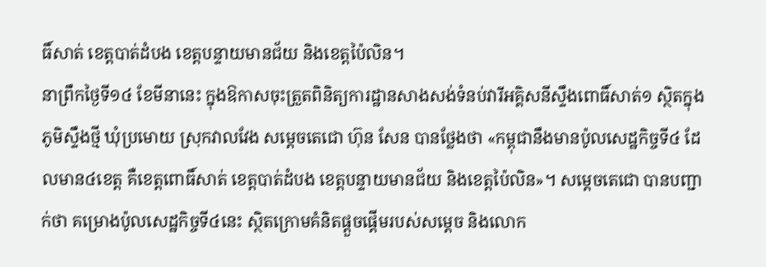ធិ៍សាត់ ខេត្តបាត់ដំបង ខេត្តបន្ទាយមានជ័យ និងខេត្តប៉ៃលិន។
នាព្រឹកថ្ងៃទី១៤ ខែមីនានេះ ក្នុងឱកាសចុះត្រួតពិនិត្យការដ្ឋានសាងសង់ទំនប់វារីអគ្គិសនីស្ទឹងពោធិ៍សាត់១ ស្ថិតក្នុងភូមិស្ទឹងថ្មី ឃុំប្រមោយ ស្រុកវាលវែង សម្ដេចតេជោ ហ៊ុន សែន បានថ្លែងថា «កម្ពុជានឹងមានប៉ូលសេដ្ឋកិច្ចទី៤ ដែលមាន៤ខេត្ត គឺខេត្តពោធិ៍សាត់ ខេត្តបាត់ដំបង ខេត្តបន្ទាយមានជ័យ និងខេត្តប៉ៃលិន»។ សម្តេចតេជោ បានបញ្ជាក់ថា គម្រោងប៉ូលសេដ្ឋកិច្ចទី៤នេះ ស្ថិតក្រោមគំនិតផ្តួចផ្តើមរបស់សម្តេច និងលោក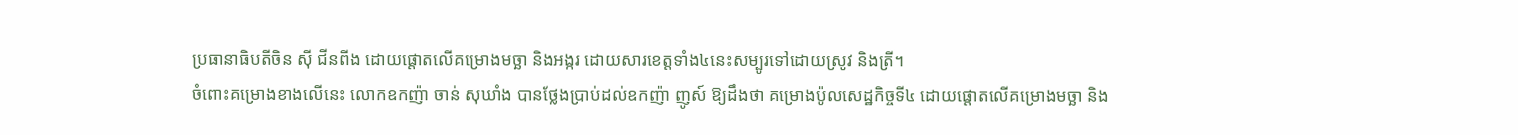ប្រធានាធិបតីចិន ស៊ី ជីនពីង ដោយផ្តោតលើគម្រោងមច្ឆា និងអង្ករ ដោយសារខេត្តទាំង៤នេះសម្បូរទៅដោយស្រូវ និងត្រី។
ចំពោះគម្រោងខាងលើនេះ លោកឧកញ៉ា ចាន់ សុឃាំង បានថ្លែងប្រាប់ដល់ឧកញ៉ា ញូស៍ ឱ្យដឹងថា គម្រោងប៉ូលសេដ្ឋកិច្ចទី៤ ដោយផ្តោតលើគម្រោងមច្ឆា និង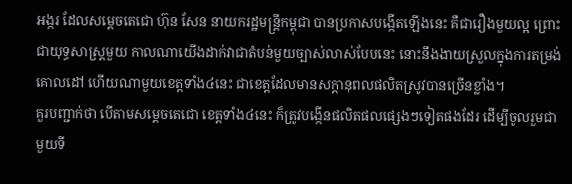អង្ករ ដែលសម្តេចតេជោ ហ៊ុន សែន នាយករដ្ឋមន្ត្រីកម្ពុជា បានប្រកាសបង្កើតឡើងនេះ គឺជារឿងមួយល្អ ព្រោះជាយុទ្ធសាស្ត្រមួយ កាលណាយើងដាក់វាជាតំបន់មួយច្បាស់លាស់បែបនេះ នោះនឹងងាយស្រួលក្នុងការតម្រង់គោលដៅ ហើយណាមួយខេត្តទាំង៤នេះ ជាខេត្តដែលមានសក្តានុពលផលិតស្រូវបានច្រើនខ្លាំង។
គួរបញ្ជាក់ថា បើតាមសម្តេចតេជោ ខេត្តទាំង៤នេះ ក៏ត្រូវបង្កើនផលិតផលផ្សេងៗទៀតផងដែរ ដើម្បីចូលរួមជាមួយទី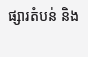ផ្សារតំបន់ និង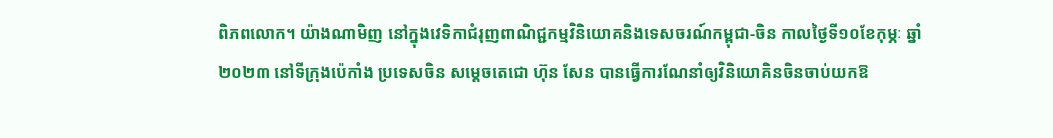ពិភពលោក។ យ៉ាងណាមិញ នៅក្នុងវេទិកាជំរុញពាណិជ្ជកម្មវិនិយោគនិងទេសចរណ៍កម្ពុជា-ចិន កាលថ្ងៃទី១០ខែកុម្ភៈ ឆ្នាំ២០២៣ នៅទីក្រុងប៉េកាំង ប្រទេសចិន សម្តេចតេជោ ហ៊ុន សែន បានធ្វើការណែនាំឲ្យវិនិយោគិនចិនចាប់យកឱ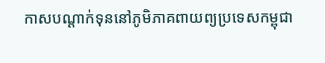កាសបណ្តាក់ទុននៅភូមិភាគពាយព្យប្រទេសកម្ពុជា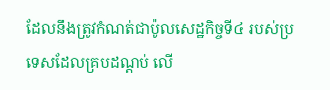ដែលនឹងត្រូវកំណត់ជាប៉ូលសេដ្ឋកិច្ចទី៤ របស់ប្រទេសដែលគ្របដណ្តប់ លើ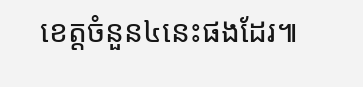ខេត្តចំនួន៤នេះផងដែរ៕